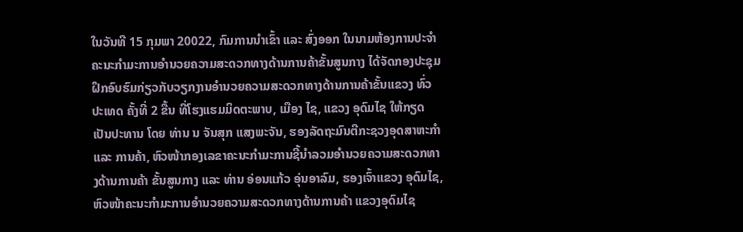ໃນວັນທີ 15 ກຸມພາ 20022, ກົມການນໍາເຂົ້າ ແລະ ສົ່ງອອກ ໃນນາມຫ້ອງການປະຈໍາຄະນະກໍາມະການອໍານວຍຄວາມສະດວກທາງດ້ານການຄ້າຂັ້ນສູນກາງ ໄດ້ຈັດກອງປະຊຸມຝຶກອົບຮົມກ່ຽວກັບວຽກງານອໍານວຍຄວາມສະດວກທາງດ້ານການຄ້າຂັ້ນແຂວງ ທົ່ວປະເທດ ຄັ້ງທີ່ 2 ຂື້ນ ທີ່ໂຮງແຮມມິດຕະພາບ, ເມືອງ ໄຊ, ແຂວງ ອຸດົມໄຊ ໃຫ້ກຽດເປັນປະທານ ໂດຍ ທ່ານ ນ ຈັນສຸກ ແສງພະຈັນ, ຮອງລັດຖະມົນຕີກະຊວງອຸດສາຫະກໍາ ແລະ ການຄ້າ, ຫົວໜ້າກອງເລຂາຄະນະກໍາມະການຊີ້ນໍາລວມອໍານວຍຄວາມສະດວກທາງດ້ານການຄ້າ ຂັ້ນສູນກາງ ແລະ ທ່ານ ອ່ອນແກ້ວ ອຸ່ນອາລົມ, ຮອງເຈົ້າແຂວງ ອຸດົມໄຊ, ຫົວໜ້າຄະນະກໍາມະການອໍານວຍຄວາມສະດວກທາງດ້ານການຄ້າ ແຂວງອຸດົມໄຊ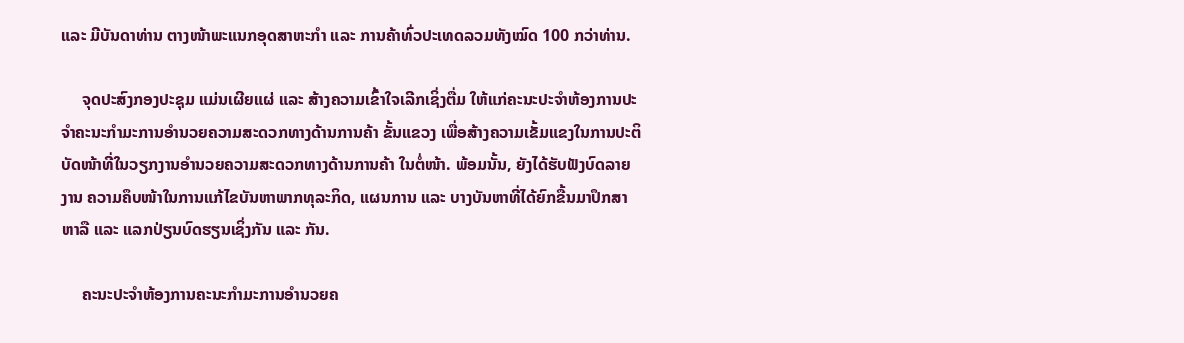ແລະ ມີບັນດາທ່ານ ຕາງໜ້າພະແນກອຸດສາຫະກໍາ ແລະ ການຄ້າທົ່ວປະເທດລວມທັງໝົດ 100 ກວ່າທ່ານ.

     ຈຸດປະສົງກອງປະຊຸມ ແມ່ນເຜີຍແຜ່ ແລະ ສ້າງຄວາມເຂົ້າໃຈເລີກເຊິ່ງຕື່ມ ໃຫ້ແກ່ຄະນະປະຈໍາຫ້ອງການປະຈຳຄະນະກໍາມະການອໍານວຍຄວາມສະດວກທາງດ້ານການຄ້າ ຂັ້ນແຂວງ ເພື່ອສ້າງຄວາມເຂັ້ມແຂງໃນການປະຕິບັດໜ້າທີ່ໃນວຽກງານອໍານວຍຄວາມສະດວກທາງດ້ານການຄ້າ ໃນຕໍ່ໜ້າ. ພ້ອມນັ້ນ, ຍັງໄດ້ຮັບຟັງບົດລາຍງານ ຄວາມຄຶບໜ້າໃນການແກ້ໄຂບັນຫາພາກທຸລະກິດ, ແຜນການ ແລະ ບາງບັນຫາທີ່ໄດ້ຍົກຂື້ນມາປຶກສາຫາລື ແລະ ແລກປ່ຽນບົດຮຽນເຊິ່ງກັນ ແລະ ກັນ.

     ຄະນະປະຈໍາຫ້ອງການຄະນະກໍາມະການອໍານວຍຄ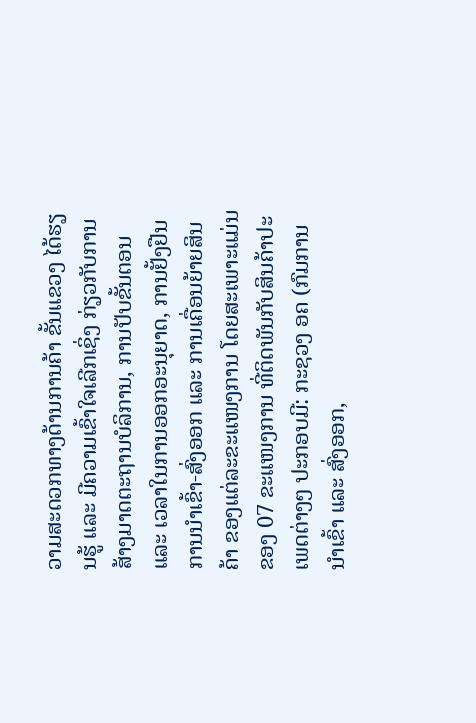ວາມສະດວກທາງດ້ານການຄ້າ ຂັ້ນແຂວງ ໄດ້ຮຽນຮູ້ ແລະ ມີຄວາມເຂົ້າໃຈເລີກເຊິ່ງ ກ່ຽວກັບການສ້າງມາດຕະຖານບໍລິການ, ການປັບຂັ້ນຕອນ ແລະ ເວລາໃນການອອກອະນຸຍາດ, ການຢັ້ງຢືນການນໍາເຂົ້າ-ສົ່ງອອກ ແລະ ການເຄື່ອນຍ້າຍສິນຄ້າ ຂອງແຕ່ລະຂະແໜງການ ໂດຍສະເພາະແມ່ນຂອງ 07 ຂະແໜງການ ທີ່ຕິດພັນກັບສິນຄ້າປະເພດຕ່າງໆ ປະກອບມີ: ກະຊວງ ອຄ (ກົມການນໍາເຂົ້າ ແລະ ສົ່ງອອກ,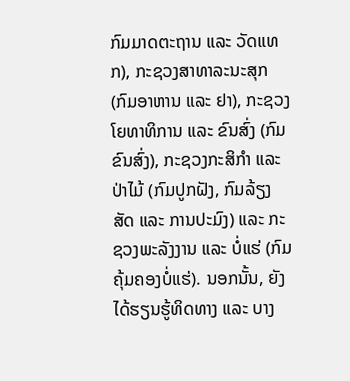ກົມມາດຕະຖານ ແລະ ວັດແທກ), ກະຊວງສາທາລະນະສຸກ (ກົມອາຫານ ແລະ ຢາ), ກະຊວງໂຍທາທິການ ແລະ ຂົນສົ່ງ (ກົມຂົນສົ່ງ), ກະຊວງກະສິກໍາ ແລະ ປ່າໄມ້ (ກົມປູກຝັງ, ກົມລ້ຽງສັດ ແລະ ການປະມົງ) ແລະ ກະຊວງພະລັງງານ ແລະ ບໍ່ແຮ່ (ກົມຄຸ້ມຄອງບໍ່ແຮ່). ນອກນັ້ນ, ຍັງໄດ້ຮຽນຮູ້ທິດທາງ ແລະ ບາງ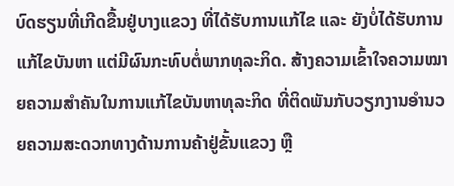ບົດຮຽນທີ່ເກີດຂື້ນຢູ່ບາງແຂວງ ທີ່ໄດ້ຮັບການແກ້ໄຂ ແລະ ຍັງບໍ່ໄດ້ຮັບການແກ້ໄຂບັນຫາ ແຕ່ມີຜົນກະທົບຕໍ່ພາກທຸລະກິດ. ສ້າງຄວາມເຂົ້າໃຈຄວາມໝາຍຄວາມສໍາຄັນໃນການແກ້ໄຂບັນຫາທຸລະກິດ ທີ່ຕິດພັນກັບວຽກງານອໍານວຍຄວາມສະດວກທາງດ້ານການຄ້າຢູ່ຂັ້ນແຂວງ ຫຼື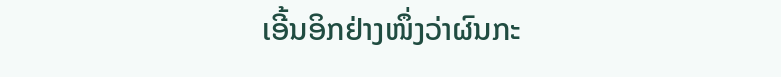ເອີ້ນອິກຢ່າງໜຶ່ງວ່າຜົນກະ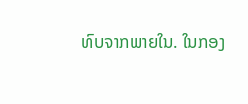ທົບຈາກພາຍໃນ. ໃນກອງ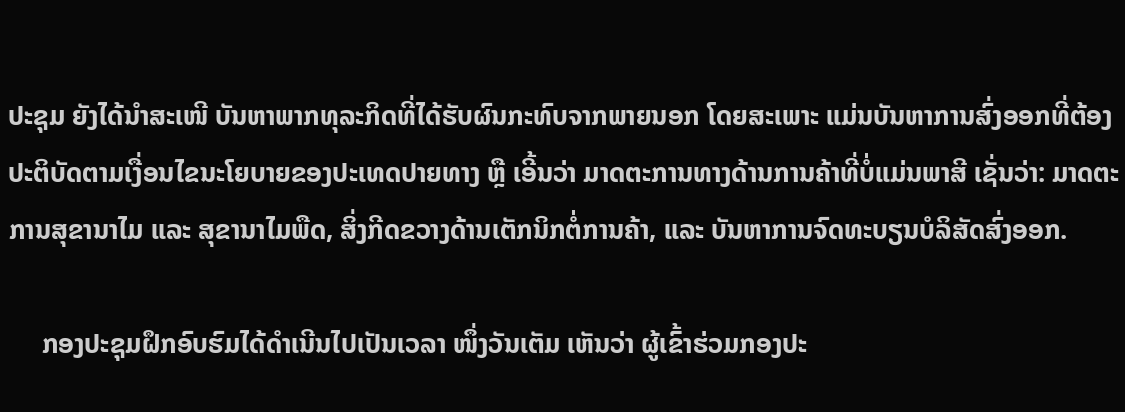ປະຊຸມ ຍັງໄດ້ນໍາສະເໜີ ບັນຫາພາກທຸລະກິດທີ່ໄດ້ຮັບຜົນກະທົບຈາກພາຍນອກ ໂດຍສະເພາະ ແມ່ນບັນຫາການສົ່ງອອກທີ່ຕ້ອງປະຕິບັດຕາມເງື່ອນໄຂນະໂຍບາຍຂອງປະເທດປາຍທາງ ຫຼື ເອີ້ນວ່າ ມາດຕະການທາງດ້ານການຄ້າທີ່ບໍ່ແມ່ນພາສີ ເຊັ່ນວ່າ: ມາດຕະການສຸຂານາໄມ ແລະ ສຸຂານາໄມພືດ, ສິ່ງກີດຂວາງດ້ານເຕັກນິກຕໍ່ການຄ້າ, ແລະ ບັນຫາການຈົດທະບຽນບໍລິສັດສົ່ງອອກ.

     ກອງປະຊຸມຝຶກອົບຮົມໄດ້ດໍາເນີນໄປເປັນເວລາ ໜຶ່ງວັນເຕັມ ເຫັນວ່າ ຜູ້ເຂົ້າຮ່ວມກອງປະ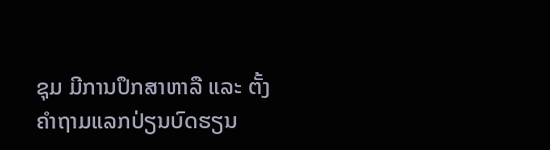ຊຸມ ມີການປຶກສາຫາລື ແລະ ຕັ້ງຄໍາຖາມແລກປ່ຽນບົດຮຽນ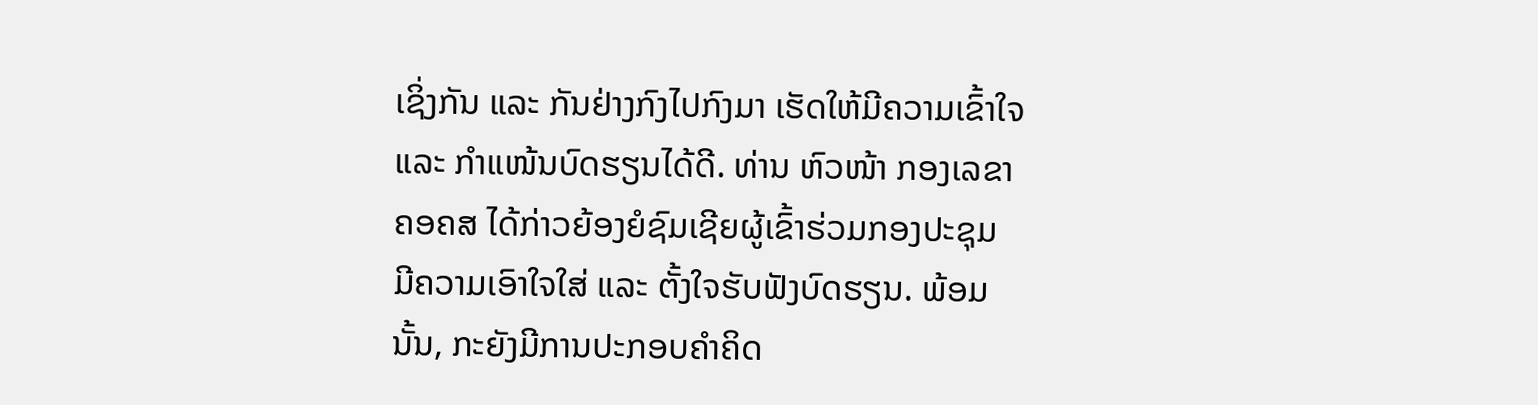ເຊິ່ງກັນ ແລະ ກັນຢ່າງກົງໄປກົງມາ ເຮັດໃຫ້ມີຄວາມເຂົ້າໃຈ ແລະ ກໍາແໜ້ນບົດຮຽນໄດ້ດີ. ທ່ານ ຫົວໜ້າ ກອງເລຂາ ຄອຄສ ໄດ້ກ່າວຍ້ອງຍໍຊົມເຊີຍຜູ້ເຂົ້າຮ່ວມກອງປະຊຸມ ມີຄວາມເອົາໃຈໃສ່ ແລະ ຕັ້ງໃຈຮັບຟັງບົດຮຽນ. ພ້ອມນັ້ນ, ກະຍັງມີການປະກອບຄໍາຄິດ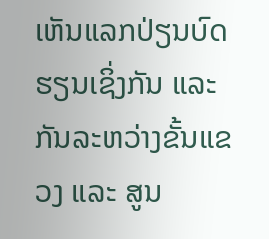ເຫັນແລກປ່ຽນບົດຮຽນເຊິ່ງກັນ ແລະ ກັນລະຫວ່າງຂັ້ນແຂວງ ແລະ ສູນ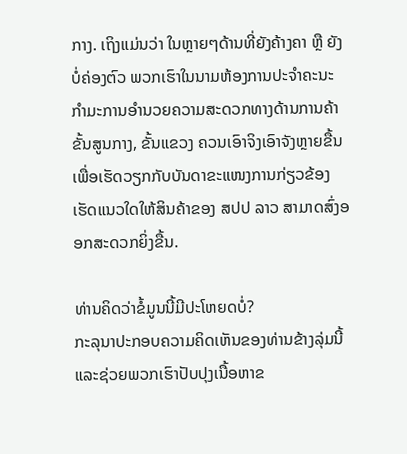ກາງ. ເຖິງແມ່ນວ່າ ໃນຫຼາຍໆດ້ານທີ່ຍັງຄ້າງຄາ ຫຼື ຍັງບໍ່ຄ່ອງຕົວ ພວກເຮົາໃນນາມຫ້ອງການປະຈໍາຄະນະກໍາມະການອໍານວຍຄວາມສະດວກທາງດ້ານການຄ້າຂັ້ນສູນກາງ, ຂັ້ນແຂວງ ຄວນເອົາຈິງເອົາຈັງຫຼາຍຂື້ນ ເພື່ອເຮັດວຽກກັບບັນດາຂະແໜງການກ່ຽວຂ້ອງ ເຮັດແນວໃດໃຫ້ສິນຄ້າຂອງ ສປປ ລາວ ສາມາດສົ່ງອອກສະດວກຍິ່ງຂື້ນ.

ທ່ານຄິດວ່າຂໍ້ມູນນີ້ມີປະໂຫຍດບໍ່?
ກະລຸນາປະກອບຄວາມຄິດເຫັນຂອງທ່ານຂ້າງລຸ່ມນີ້ ແລະຊ່ວຍພວກເຮົາປັບປຸງເນື້ອຫາຂ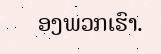ອງພວກເຮົາ.